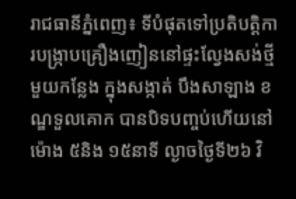រាជធានីភ្នំពេញ៖ ទីបំផុតទៅប្រតិបត្តិការបង្ក្រាបគ្រឿងញៀននៅផ្ទះល្វែងសង់ថ្មីមួយកន្លែង ក្នុងសង្កាត់ បឹងសាឡាង ខណ្ឌទួលគោក បានបិទបញ្ចប់ហើយនៅម៉ោង ៥និង ១៥នាទី ល្ងាចថ្ងៃទី២៦ វិ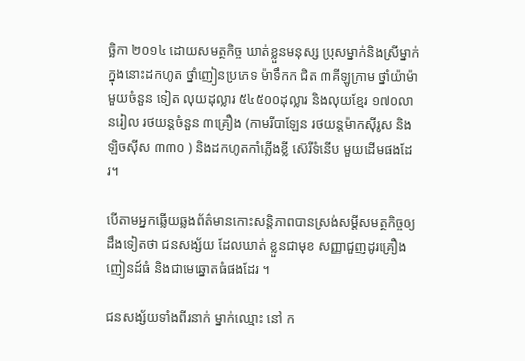ច្ឆិកា ២០១៤ ដោយសមត្ថកិច្ច ឃាត់ខ្លួនមនុស្ស ប្រុសម្នាក់និងស្រីម្នាក់ ក្នុងនោះដកហូត ថ្នាំញៀនប្រភេទ ម៉ាទឹកក ជិត ៣គីឡូក្រាម ថ្នាំយ៉ាម៉ាមួយចំនួន ទៀត លុយដុល្លារ ៥៤៥០០ដុល្លារ និងលុយខ្មែរ ១៧០លានរៀល រថយន្តចំនួន ៣គ្រឿង (កាមរីបាឡែន រថយន្តម៉ាកស៊ីរូស និងឡិចស៊ីស ៣៣០ ) និងដកហូតកាំភ្លើងខ្លី ស៊េរីទំនើប មួយដើមផងដែរ។

បើតាមអ្នកឆ្លើយឆ្លងព័ត៌មានកោះសន្តិភាពបានស្រង់សម្តីសមត្ថកិច្ចឲ្យដឹងទៀតថា ជនសង្ស័យ ដែលឃាត់ ខ្លួនជាមុខ សញ្ញាជួញដូរគ្រឿង ញៀនដ៍ធំ និងជាមេឆ្នោតធំផងដែរ ។

ជនសង្ស័យទាំងពីរនាក់ ម្នាក់ឈ្មោះ នៅ ក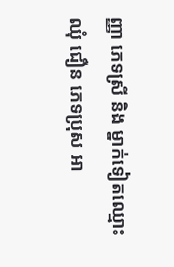ញ្ញា ភេទស្រី និង ម្នាក់ទៀតឈ្មោះ ឈុំ ជឿន ភេទប្រុស អា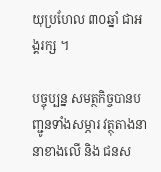យុប្រហែល ៣០ឆ្នាំ ជាអង្គរក្ស ។

បច្ចុប្បន្ន សមត្ថកិច្ចបានបញ្ជូនទាំងសម្ភារ វត្ថុតាងនានាខាងលើ និង ជនស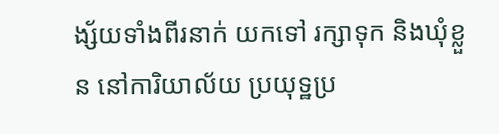ង្ស័យទាំងពីរនាក់ យកទៅ រក្សាទុក និងឃុំខ្លួន នៅការិយាល័យ ប្រយុទ្ឋប្រ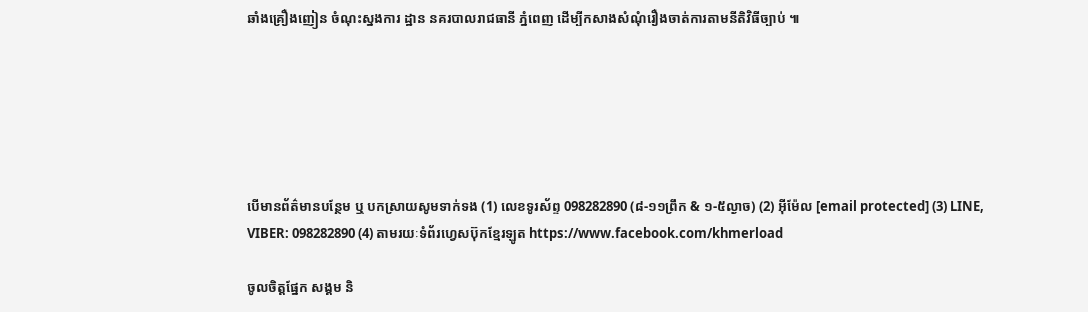ឆាំងគ្រឿងញៀន ចំណុះស្នងការ ដ្ឋាន នគរបាលរាជធានី ភ្នំពេញ ដើម្បីកសាងសំណុំរឿងចាត់ការតាមនីតិវិធីច្បាប់ ៕






បើមានព័ត៌មានបន្ថែម ឬ បកស្រាយសូមទាក់ទង (1) លេខទូរស័ព្ទ 098282890 (៨-១១ព្រឹក & ១-៥ល្ងាច) (2) អ៊ីម៉ែល [email protected] (3) LINE, VIBER: 098282890 (4) តាមរយៈទំព័រហ្វេសប៊ុកខ្មែរឡូត https://www.facebook.com/khmerload

ចូលចិត្តផ្នែក សង្គម និ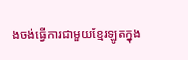ងចង់ធ្វើការជាមួយខ្មែរឡូតក្នុង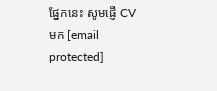ផ្នែកនេះ សូមផ្ញើ CV មក [email protected]